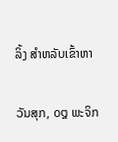ລິ້ງ ສຳຫລັບເຂົ້າຫາ

ວັນສຸກ, ໐໘ ພະຈິກ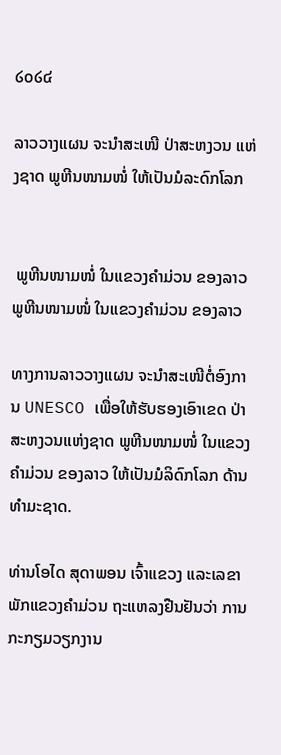໒໐໒໔

ລາວວາງແຜນ ຈະນຳສະເໜີ ປ່າສະຫງວນ ແຫ່ງຊາດ ພູຫີນໜາມໜໍ່ ໃຫ້ເປັນມໍລະດົກໂລກ


 ພູຫີນໜາມໜໍ່ ໃນແຂວງຄຳມ່ວນ ຂອງລາວ
ພູຫີນໜາມໜໍ່ ໃນແຂວງຄຳມ່ວນ ຂອງລາວ

ທາງການລາວວາງແຜນ ຈະນຳສະເໜີຕໍ່ອົງການ UNESCO ເພື່ອໃຫ້ຮັບຮອງເອົາເຂດ ປ່າສະຫງວນແຫ່ງຊາດ ພູຫີນໜາມໜໍ່ ໃນແຂວງຄຳມ່ວນ ຂອງລາວ ໃຫ້ເປັນມໍລິດົກໂລກ ດ້ານທຳມະຊາດ.

ທ່ານໂອໄດ ສຸດາພອນ ເຈົ້າແຂວງ ແລະເລຂາພັກແຂວງຄຳມ່ວນ ຖະແຫລງຢືນຢັນວ່າ ການກະກຽມວຽກງານ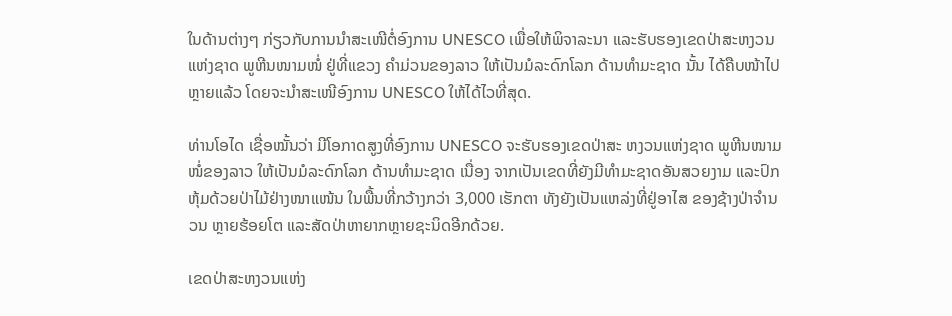ໃນດ້ານຕ່າງໆ ກ່ຽວກັບການນຳສະເໜີຕໍ່ອົງການ UNESCO ເພື່ອໃຫ້ພິຈາລະນາ ແລະຮັບຮອງເຂດປ່າສະຫງວນແຫ່ງຊາດ ພູຫີນໜາມໜໍ່ ຢູ່ທີ່ແຂວງ ຄຳມ່ວນຂອງລາວ ໃຫ້ເປັນມໍລະດົກໂລກ ດ້ານທຳມະຊາດ ນັ້ນ ໄດ້ຄືບໜ້າໄປຫຼາຍແລ້ວ ໂດຍຈະນຳສະເໜີອົງການ UNESCO ໃຫ້ໄດ້ໄວທີ່ສຸດ.

ທ່ານໂອໄດ ເຊື່ອໝັ້ນວ່າ ມີໂອກາດສູງທີ່ອົງການ UNESCO ຈະຮັບຮອງເຂດປ່າສະ ຫງວນແຫ່ງຊາດ ພູຫີນໜາມໜໍ່ຂອງລາວ ໃຫ້ເປັນມໍລະດົກໂລກ ດ້ານທຳມະຊາດ ເນື່ອງ ຈາກເປັນເຂດທີ່ຍັງມີທຳມະຊາດອັນສວຍງາມ ແລະປົກຫຸ້ມດ້ວຍປ່າໄມ້ຢ່າງໜາແໜ້ນ ໃນພື້ນທີ່ກວ້າງກວ່າ 3,000 ເຮັກຕາ ທັງຍັງເປັນແຫລ່ງທີ່ຢູ່ອາໄສ ຂອງຊ້າງປ່າຈຳນວນ ຫຼາຍຮ້ອຍໂຕ ແລະສັດປ່າຫາຍາກຫຼາຍຊະນິດອີກດ້ວຍ.

ເຂດປ່າສະຫງວນແຫ່ງ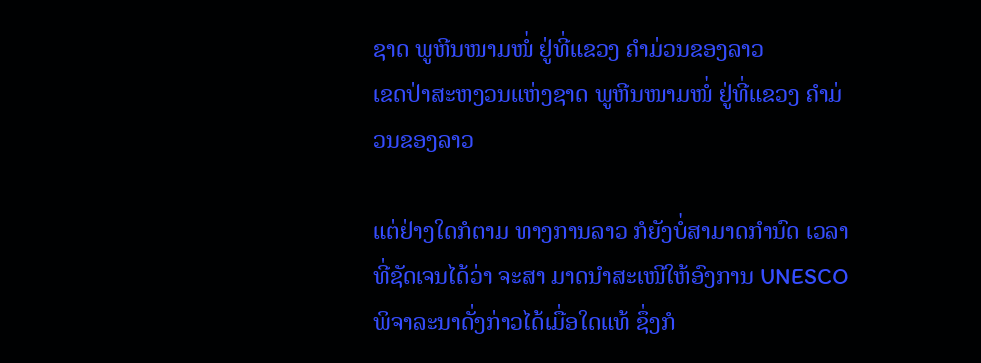ຊາດ ພູຫີນໜາມໜໍ່ ຢູ່ທີ່ແຂວງ ຄຳມ່ວນຂອງລາວ
ເຂດປ່າສະຫງວນແຫ່ງຊາດ ພູຫີນໜາມໜໍ່ ຢູ່ທີ່ແຂວງ ຄຳມ່ວນຂອງລາວ

ແຕ່ຢ່າງໃດກໍຕາມ ທາງການລາວ ກໍຍັງບໍ່ສາມາດກຳນົດ ເວລາ ທີ່ຊັດເຈນໄດ້ວ່າ ຈະສາ ມາດນຳສະເໜີໃຫ້ອົງການ UNESCO ພິຈາລະນາດັ່ງກ່າວໄດ້ເມື່ອໃດແທ້ ຊຶ່ງກໍ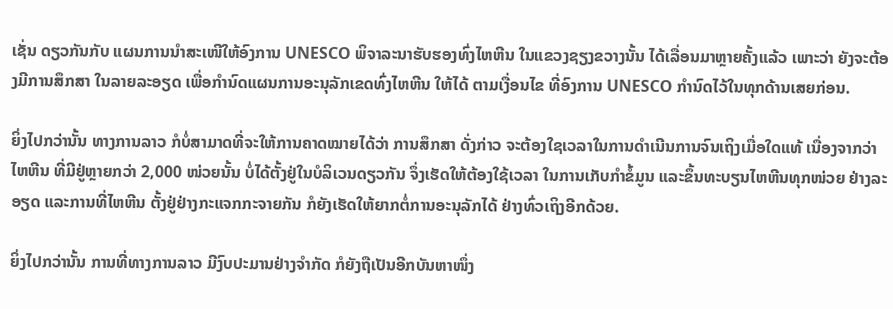ເຊັ່ນ ດຽວກັນກັບ ແຜນການນຳສະເໜີໃຫ້ອົງການ UNESCO ພິຈາລະນາຮັບຮອງທົ່ງໄຫຫີນ ໃນແຂວງຊຽງຂວາງນັ້ນ ໄດ້ເລື່ອນມາຫຼາຍຄັ້ງແລ້ວ ເພາະວ່າ ຍັງຈະຕ້ອງມີການສຶກສາ ໃນລາຍລະອຽດ ເພື່ອກຳນົດແຜນການອະນຸລັກເຂດທົ່ງໄຫຫີນ ໃຫ້ໄດ້ ຕາມເງື່ອນໄຂ ທີ່ອົງການ UNESCO ກຳນົດໄວ້ໃນທຸກດ້ານເສຍກ່ອນ.

ຍິ່ງໄປກວ່ານັ້ນ ທາງການລາວ ກໍບໍ່ສາມາດທີ່ຈະໃຫ້ການຄາດໝາຍໄດ້ວ່າ ການສຶກສາ ດັ່ງກ່າວ ຈະຕ້ອງໃຊເວລາໃນການດຳເນີນການຈົນເຖິງເມື່ອໃດແທ້ ເນື່ອງຈາກວ່າ ໄຫຫີນ ທີ່ມີຢູ່ຫຼາຍກວ່າ 2,000 ໜ່ວຍນັ້ນ ບໍ່ໄດ້ຕັ້ງຢູ່ໃນບໍລິເວນດຽວກັນ ຈຶ່ງເຮັດໃຫ້ຕ້ອງໃຊ້ເວລາ ໃນການເກັບກຳຂໍ້ມູນ ແລະຂຶ້ນທະບຽນໄຫຫີນທຸກໜ່ວຍ ຢ່າງລະອຽດ ແລະການທີ່ໄຫຫີນ ຕັ້ງຢູ່ຢ່າງກະແຈກກະຈາຍກັນ ກໍຍັງເຮັດໃຫ້ຍາກຕໍ່ການອະນຸລັກໄດ້ ຢ່າງທົ່ວເຖິງອີກດ້ວຍ.

ຍິ່ງໄປກວ່ານັ້ນ ການທີ່ທາງການລາວ ມີງົບປະມານຢ່າງຈຳກັດ ກໍຍັງຖືເປັນອີກບັນຫາໜຶ່ງ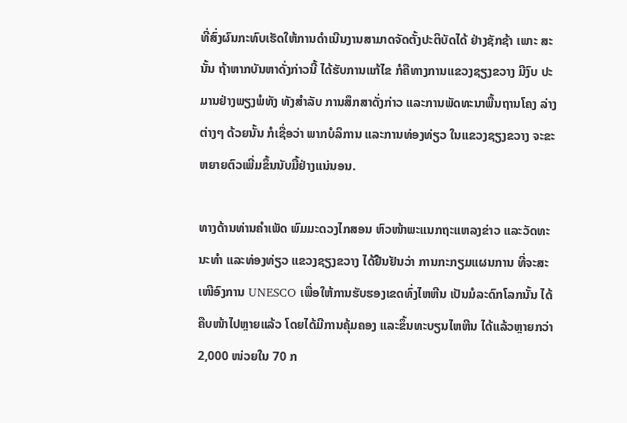ທີ່ສົ່ງຜົນກະທົບເຮັດໃຫ້ການດຳເນີນງານສາມາດຈັດຕັ້ງປະຕິບັດໄດ້ ຢ່າງຊັກຊ້າ ເພາະ ສະນັ້ນ ຖ້າຫາກບັນຫາດັ່ງກ່າວນີ້ ໄດ້ຮັບການແກ້ໄຂ ກໍຄືທາງການແຂວງຊຽງຂວາງ ມີງົບ ປະມານຢ່າງພຽງພໍທັງ ທັງສຳລັບ ການສຶກສາດັ່ງກ່າວ ແລະການພັດທະນາພື້ນຖານໂຄງ ລ່າງຕ່າງໆ ດ້ວຍນັ້ນ ກໍເຊື່ອວ່າ ພາກບໍລິການ ແລະການທ່ອງທ່ຽວ ໃນແຂວງຊຽງຂວາງ ຈະຂະຫຍາຍຕົວເພີ່ມຂຶ້ນນັບມື້ຢ່າງແນ່ນອນ.

ທາງດ້ານທ່ານຄຳເພັດ ພົມມະດວງໄກສອນ ຫົວໜ້າພະແນກຖະແຫລງຂ່າວ ແລະວັດທະ ນະທຳ ແລະທ່ອງທ່ຽວ ແຂວງຊຽງຂວາງ ໄດ້ຢືນຢັນວ່າ ການກະກຽມແຜນການ ທີ່ຈະສະ ເໜີອົງການ UNESCO ເພື່ອໃຫ້ການຮັບຮອງເຂດທົ່ງໄຫຫີນ ເປັນມໍລະດົກໂລກນັ້ນ ໄດ້ ຄືບໜ້າໄປຫຼາຍແລ້ວ ໂດຍໄດ້ມີການຄຸ້ມຄອງ ແລະຂຶ້ນທະບຽນໄຫຫີນ ໄດ້ແລ້ວຫຼາຍກວ່າ 2,000 ໜ່ວຍໃນ 70 ກ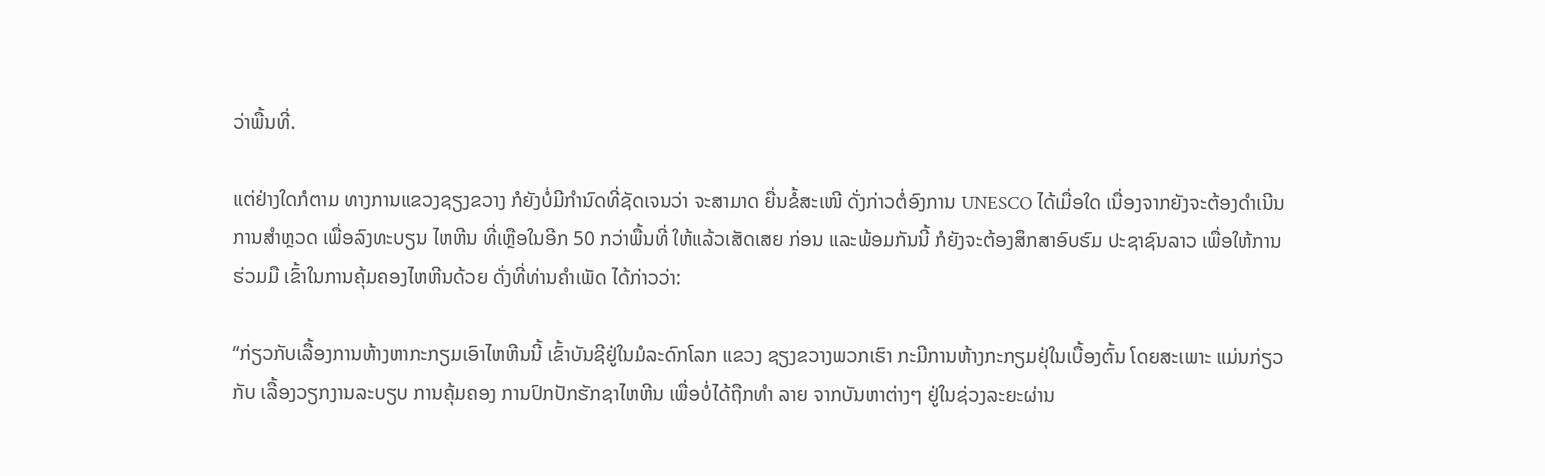ວ່າພື້ນທີ່.

ແຕ່ຢ່າງໃດກໍຕາມ ທາງການແຂວງຊຽງຂວາງ ກໍຍັງບໍ່ມີກຳນົດທີ່ຊັດເຈນວ່າ ຈະສາມາດ ຍື່ນຂໍ້ສະເໜີ ດັ່ງກ່າວຕໍ່ອົງການ UNESCO ໄດ້ເມື່ອໃດ ເນື່ອງຈາກຍັງຈະຕ້ອງດຳເນີນ ການສຳຫຼວດ ເພື່ອລົງທະບຽນ ໄຫຫີນ ທີ່ເຫຼືອໃນອີກ 50 ກວ່າພື້ນທີ່ ໃຫ້ແລ້ວເສັດເສຍ ກ່ອນ ແລະພ້ອມກັນນີ້ ກໍຍັງຈະຕ້ອງສຶກສາອົບຮົມ ປະຊາຊົນລາວ ເພື່ອໃຫ້ການຮ່ວມມື ເຂົ້າໃນການຄຸ້ມຄອງໄຫຫີນດ້ວຍ ດັ່ງທີ່ທ່ານຄຳເພັດ ໄດ້ກ່າວວ່າ:

“ກ່ຽວກັບເລື້ອງການຫ້າງຫາກະກຽມເອົາໄຫຫີນນີ້ ເຂົ້າບັນຊີຢູ່ໃນມໍລະດົກໂລກ ແຂວງ ຊຽງຂວາງພວກເຮົາ ກະມີການຫ້າງກະກຽມຢຸ່ໃນເບື້ອງຕົ້ນ ໂດຍສະເພາະ ແມ່ນກ່ຽວ ກັບ ເລື້ອງວຽກງານລະບຽບ ການຄຸ້ມຄອງ ການປົກປັກຮັກຊາໄຫຫີນ ເພື່ອບໍ່ໄດ້ຖືກທຳ ລາຍ ຈາກບັນຫາຕ່າງໆ ຢູ່ໃນຊ່ວງລະຍະຜ່ານ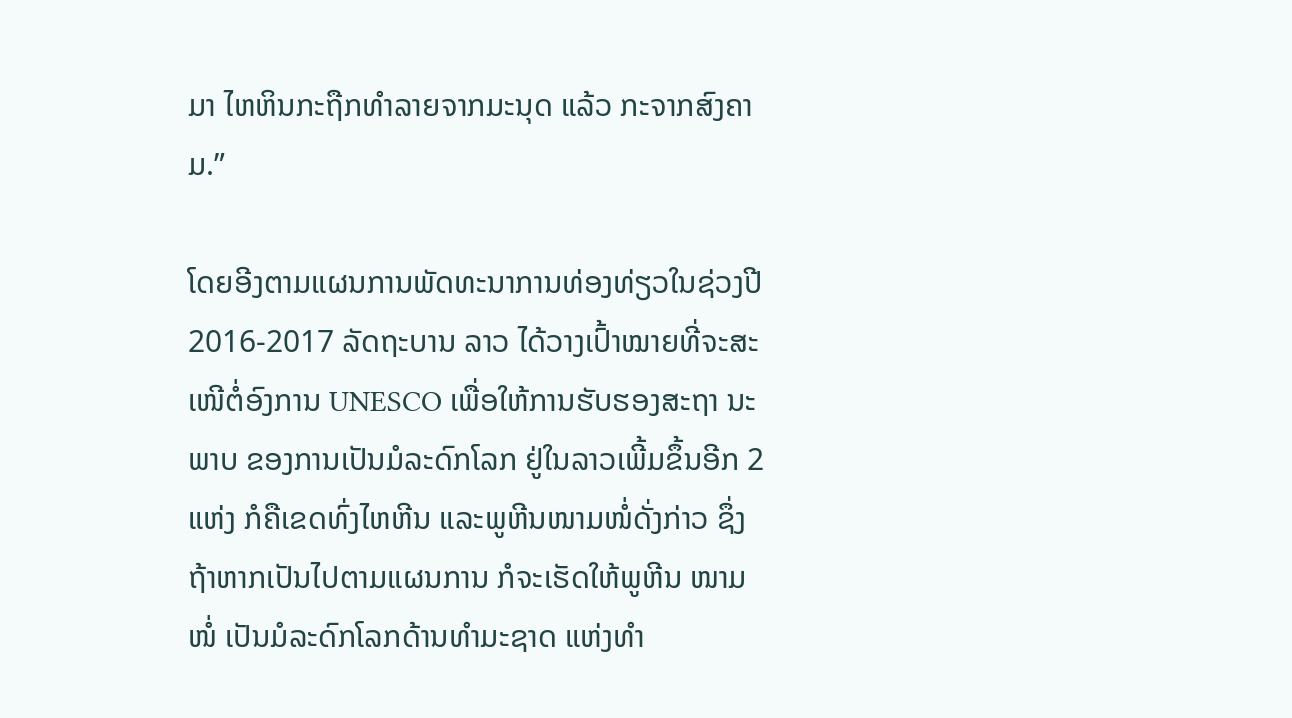ມາ ໄຫຫິນກະຖືກທຳລາຍຈາກມະນຸດ ແລ້ວ ກະຈາກສົງຄາມ.”

ໂດຍອີງຕາມແຜນການພັດທະນາການທ່ອງທ່ຽວໃນຊ່ວງປີ 2016-2017 ລັດຖະບານ ລາວ ໄດ້ວາງເປົ້າໝາຍທີ່ຈະສະເໜີຕໍ່ອົງການ UNESCO ເພື່ອໃຫ້ການຮັບຮອງສະຖາ ນະພາບ ຂອງການເປັນມໍລະດົກໂລກ ຢູ່ໃນລາວເພີ້ມຂຶ້ນອີກ 2 ແຫ່ງ ກໍຄືເຂດທົ່ງໄຫຫີນ ແລະພູຫີນໜາມໜໍ່ດັ່ງກ່າວ ຊຶ່ງຖ້າຫາກເປັນໄປຕາມແຜນການ ກໍຈະເຮັດໃຫ້ພູຫີນ ໜາມໜໍ່ ເປັນມໍລະດົກໂລກດ້ານທຳມະຊາດ ແຫ່ງທຳ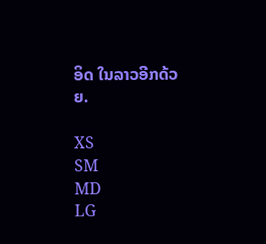ອິດ ໃນລາວອີກດ້ວຍ.

XS
SM
MD
LG